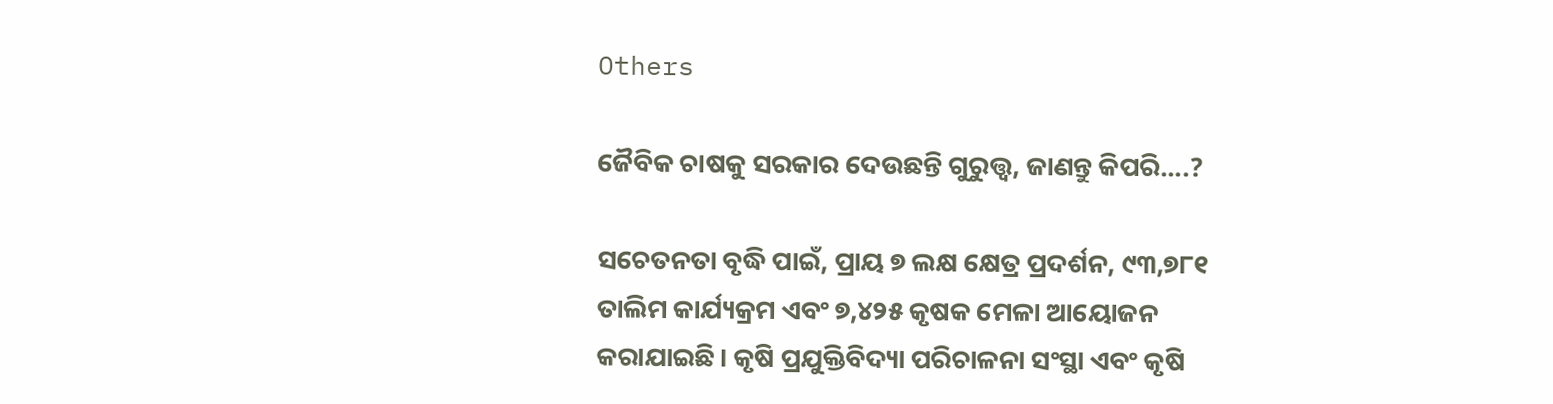Others

ଜୈବିକ ଚାଷକୁ ସରକାର ଦେଉଛନ୍ତି ଗୁରୁତ୍ତ୍ଵ, ଜାଣନ୍ତୁ କିପରି....?

ସଚେତନତା ବୃଦ୍ଧି ପାଇଁ, ପ୍ରାୟ ୭ ଲକ୍ଷ କ୍ଷେତ୍ର ପ୍ରଦର୍ଶନ, ୯୩,୭୮୧ ତାଲିମ କାର୍ଯ୍ୟକ୍ରମ ଏବଂ ୭,୪୨୫ କୃଷକ ମେଳା ଆୟୋଜନ କରାଯାଇଛି। କୃଷି ପ୍ରଯୁକ୍ତିବିଦ୍ୟା ପରିଚାଳନା ସଂସ୍ଥା ଏବଂ କୃଷି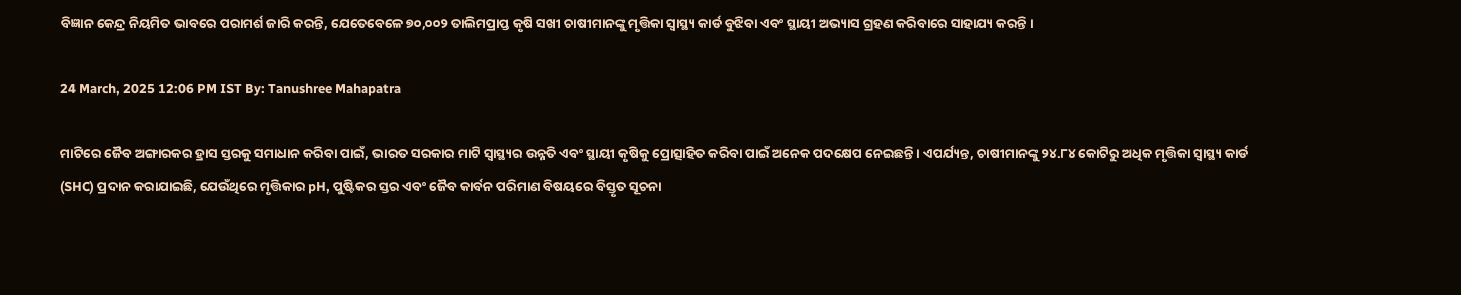ବିଜ୍ଞାନ କେନ୍ଦ୍ର ନିୟମିତ ଭାବରେ ପରାମର୍ଶ ଜାରି କରନ୍ତି, ଯେତେବେଳେ ୭୦,୦୦୨ ତାଲିମପ୍ରାପ୍ତ କୃଷି ସଖୀ ଚାଷୀମାନଙ୍କୁ ମୃତ୍ତିକା ସ୍ୱାସ୍ଥ୍ୟ କାର୍ଡ ବୁଝିବା ଏବଂ ସ୍ଥାୟୀ ଅଭ୍ୟାସ ଗ୍ରହଣ କରିବାରେ ସାହାଯ୍ୟ କରନ୍ତି ।

24 March, 2025 12:06 PM IST By: Tanushree Mahapatra

ମାଟିରେ ଜୈବ ଅଙ୍ଗାରକର ହ୍ରାସ ସ୍ତରକୁ ସମାଧାନ କରିବା ପାଇଁ, ଭାରତ ସରକାର ମାଟି ସ୍ୱାସ୍ଥ୍ୟର ଉନ୍ନତି ଏବଂ ସ୍ଥାୟୀ କୃଷିକୁ ପ୍ରୋତ୍ସାହିତ କରିବା ପାଇଁ ଅନେକ ପଦକ୍ଷେପ ନେଇଛନ୍ତି। ଏପର୍ଯ୍ୟନ୍ତ, ଚାଷୀମାନଙ୍କୁ ୨୪.୮୪ କୋଟିରୁ ଅଧିକ ମୃତ୍ତିକା ସ୍ୱାସ୍ଥ୍ୟ କାର୍ଡ (SHC) ପ୍ରଦାନ କରାଯାଇଛି, ଯେଉଁଥିରେ ମୃତ୍ତିକାର pH, ପୁଷ୍ଟିକର ସ୍ତର ଏବଂ ଜୈବ କାର୍ବନ ପରିମାଣ ବିଷୟରେ ବିସ୍ତୃତ ସୂଚନା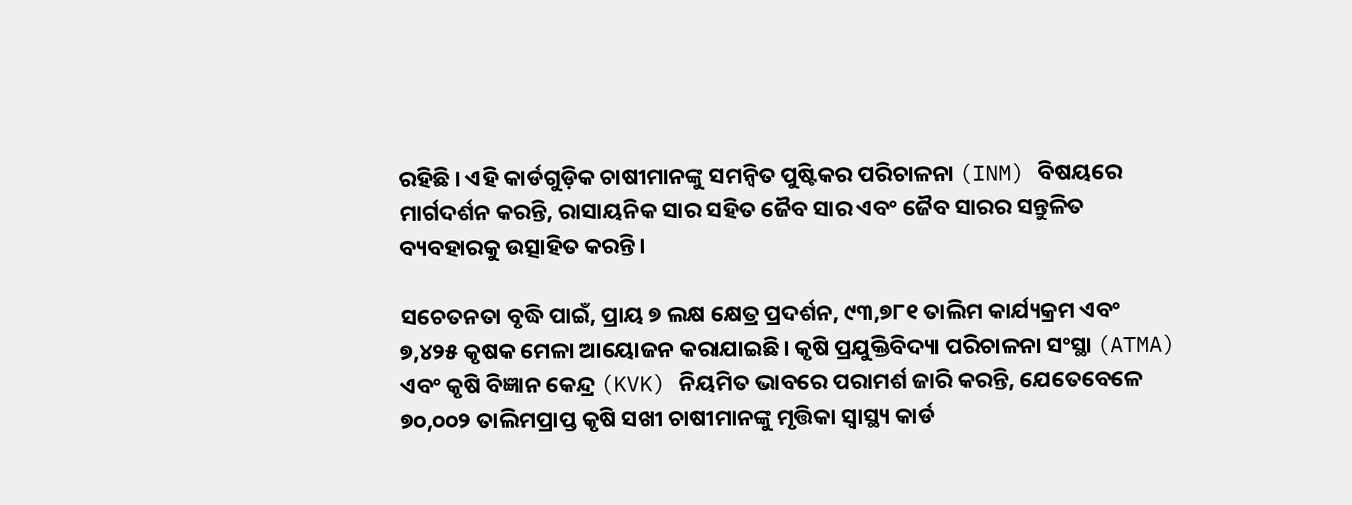ରହିଛି । ଏହି କାର୍ଡଗୁଡ଼ିକ ଚାଷୀମାନଙ୍କୁ ସମନ୍ୱିତ ପୁଷ୍ଟିକର ପରିଚାଳନା (INM) ବିଷୟରେ ମାର୍ଗଦର୍ଶନ କରନ୍ତି, ରାସାୟନିକ ସାର ସହିତ ଜୈବ ସାର ଏବଂ ଜୈବ ସାରର ସନ୍ତୁଳିତ ବ୍ୟବହାରକୁ ଉତ୍ସାହିତ କରନ୍ତି।

ସଚେତନତା ବୃଦ୍ଧି ପାଇଁ, ପ୍ରାୟ ୭ ଲକ୍ଷ କ୍ଷେତ୍ର ପ୍ରଦର୍ଶନ, ୯୩,୭୮୧ ତାଲିମ କାର୍ଯ୍ୟକ୍ରମ ଏବଂ ୭,୪୨୫ କୃଷକ ମେଳା ଆୟୋଜନ କରାଯାଇଛି। କୃଷି ପ୍ରଯୁକ୍ତିବିଦ୍ୟା ପରିଚାଳନା ସଂସ୍ଥା (ATMA) ଏବଂ କୃଷି ବିଜ୍ଞାନ କେନ୍ଦ୍ର (KVK) ନିୟମିତ ଭାବରେ ପରାମର୍ଶ ଜାରି କରନ୍ତି, ଯେତେବେଳେ ୭୦,୦୦୨ ତାଲିମପ୍ରାପ୍ତ କୃଷି ସଖୀ ଚାଷୀମାନଙ୍କୁ ମୃତ୍ତିକା ସ୍ୱାସ୍ଥ୍ୟ କାର୍ଡ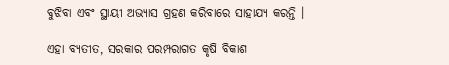ବୁଝିବା ଏବଂ ସ୍ଥାୟୀ ଅଭ୍ୟାସ ଗ୍ରହଣ କରିବାରେ ସାହାଯ୍ୟ କରନ୍ତି ।

ଏହା ବ୍ୟତୀତ, ସରକାର ପରମ୍ପରାଗତ କୃଷି ବିକାଶ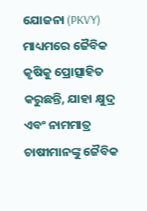ଯୋଜନା (PKVY) ମାଧ୍ୟମରେ ଜୈବିକ କୃଷିକୁ ପ୍ରୋତ୍ସାହିତ କରୁଛନ୍ତି, ଯାହା କ୍ଷୁଦ୍ର ଏବଂ ନାମମାତ୍ର ଚାଷୀମାନଙ୍କୁ ଜୈବିକ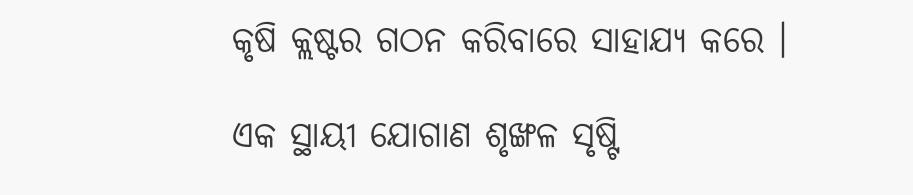କୃଷି କ୍ଲଷ୍ଟର ଗଠନ କରିବାରେ ସାହାଯ୍ୟ କରେ ।

ଏକ ସ୍ଥାୟୀ ଯୋଗାଣ ଶୃଙ୍ଖଳ ସୃଷ୍ଟି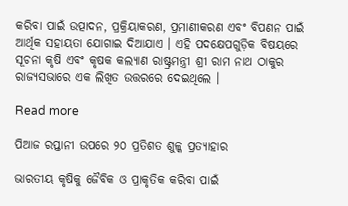କରିବା ପାଇଁ ଉତ୍ପାଦନ, ପ୍ରକ୍ରିୟାକରଣ, ପ୍ରମାଣୀକରଣ ଏବଂ ବିପଣନ ପାଇଁ ଆର୍ଥିକ ସହାୟତା ଯୋଗାଇ ଦିଆଯାଏ । ଏହି ପଦକ୍ଷେପଗୁଡ଼ିକ ବିଷୟରେ ସୂଚନା କୃଷି ଏବଂ କୃଷକ କଲ୍ୟାଣ ରାଷ୍ଟ୍ରମନ୍ତ୍ରୀ ଶ୍ରୀ ରାମ ନାଥ ଠାକୁର ରାଜ୍ୟସଭାରେ ଏକ ଲିଖିତ ଉତ୍ତରରେ ଦେଇଥିଲେ ।

Read more

ପିଆଜ ରପ୍ତାନୀ ଉପରେ ୨୦ ପ୍ରତିଶତ ଶୁଳ୍କ ପ୍ରତ୍ୟାହାର

ଭାରତୀୟ କୃଷିକୁ ଜୈବିକ ଓ ପ୍ରାକୃତିକ କରିବା ପାଇଁ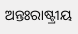ଅନ୍ତଃରାଷ୍ଟ୍ରୀୟ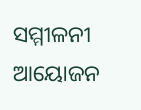ସମ୍ମୀଳନୀ ଆୟୋଜନ